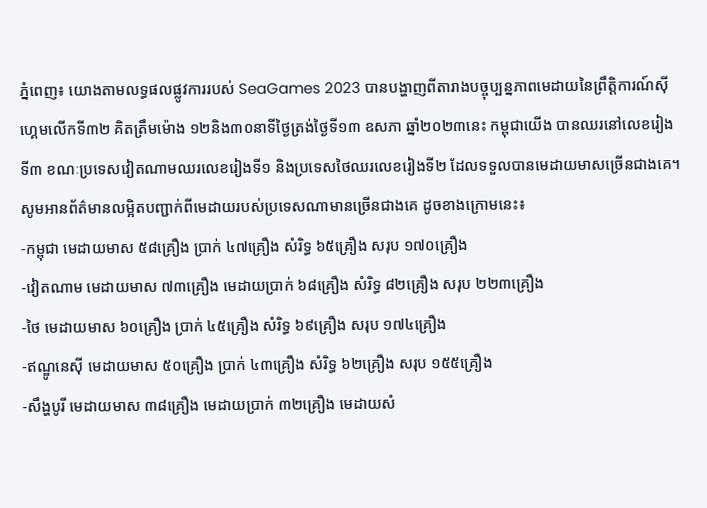ភ្នំពេញ៖ យោងតាមលទ្ធផលផ្លូវការរបស់ SeaGames 2023 បានបង្ហាញពីតារាងបច្ចុប្បន្នភាពមេដាយនៃព្រឹត្តិការណ៍ស៊ីហ្គេមលើកទី៣២ គិតត្រឹមម៉ោង ១២និង៣០នាទីថ្ងៃត្រង់ថ្ងៃទី១៣ ឧសភា ឆ្នាំ២០២៣នេះ កម្ពុជាយើង បានឈរនៅលេខរៀងទី៣ ខណៈប្រទេសវៀតណាមឈរលេខរៀងទី១ និងប្រទេសថៃឈរលេខរៀងទី២ ដែលទទួលបានមេដាយមាសច្រេីនជាងគេ។
សូមអានព័ត៌មានលម្អិតបញ្ជាក់ពីមេដាយរបស់ប្រទេសណាមានច្រើនជាងគេ ដូចខាងក្រោមនេះ៖
-កម្ពុជា មេដាយមាស ៥៨គ្រឿង ប្រាក់ ៤៧គ្រឿង សំរិទ្ធ ៦៥គ្រឿង សរុប ១៧០គ្រឿង
-វៀតណាម មេដាយមាស ៧៣គ្រឿង មេដាយប្រាក់ ៦៨គ្រឿង សំរិទ្ធ ៨២គ្រឿង សរុប ២២៣គ្រឿង
-ថៃ មេដាយមាស ៦០គ្រឿង ប្រាក់ ៤៥គ្រឿង សំរិទ្ធ ៦៩គ្រឿង សរុប ១៧៤គ្រឿង
-ឥណ្ឌូនេសុី មេដាយមាស ៥០គ្រឿង ប្រាក់ ៤៣គ្រឿង សំរិទ្ធ ៦២គ្រឿង សរុប ១៥៥គ្រឿង
-សឹង្ហបូរី មេដាយមាស ៣៨គ្រឿង មេដាយប្រាក់ ៣២គ្រឿង មេដាយសំ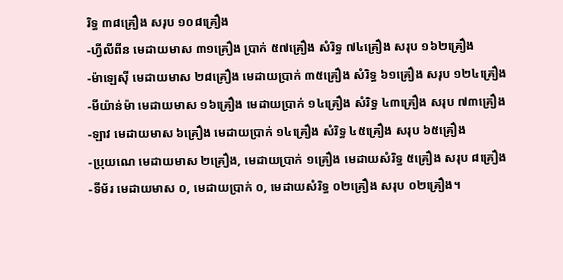រិទ្ធ ៣៨គ្រឿង សរុប ១០៨គ្រឿង
-ហ្វីលីពីន មេដាយមាស ៣១គ្រឿង ប្រាក់ ៥៧គ្រឿង សំរិទ្ធ ៧៤គ្រឿង សរុប ១៦២គ្រឿង
-ម៉ាឡេសុី មេដាយមាស ២៨គ្រឿង មេដាយប្រាក់ ៣៥គ្រឿង សំរិទ្ធ ៦១គ្រឿង សរុប ១២៤គ្រឿង
-មីយ៉ាន់ម៉ា មេដាយមាស ១៦គ្រឿង មេដាយប្រាក់ ១៤គ្រឿង សំរិទ្ធ ៤៣គ្រឿង សរុប ៧៣គ្រឿង
-ឡាវ មេដាយមាស ៦គ្រឿង មេដាយប្រាក់ ១៤គ្រឿង សំរិទ្ធ ៤៥គ្រឿង សរុប ៦៥គ្រឿង
-ប្រុយណេ មេដាយមាស ២គ្រឿង, មេដាយប្រាក់ ១គ្រឿង មេដាយសំរិទ្ធ ៥គ្រឿង សរុប ៨គ្រឿង
-ទីម័រ មេដាយមាស ០, មេដាយប្រាក់ ០, មេដាយសំរិទ្ធ ០២គ្រឿង សរុប ០២គ្រឿង។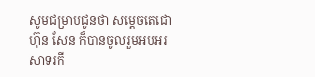សូមជម្រាបជូនថា សម្ដេចតេជោ ហ៊ុន សែន ក៏បានចូលរួមអបអរសាទរកី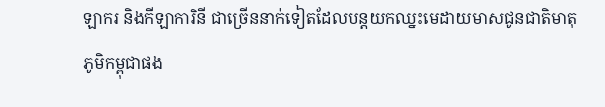ឡាករ និងកីឡាការិនី ជាច្រើននាក់ទៀតដែលបន្តយកឈ្នះមេដាយមាសជូនជាតិមាតុភូមិកម្ពុជាផង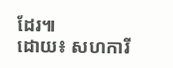ដែរ៕
ដោយ៖ សហការី